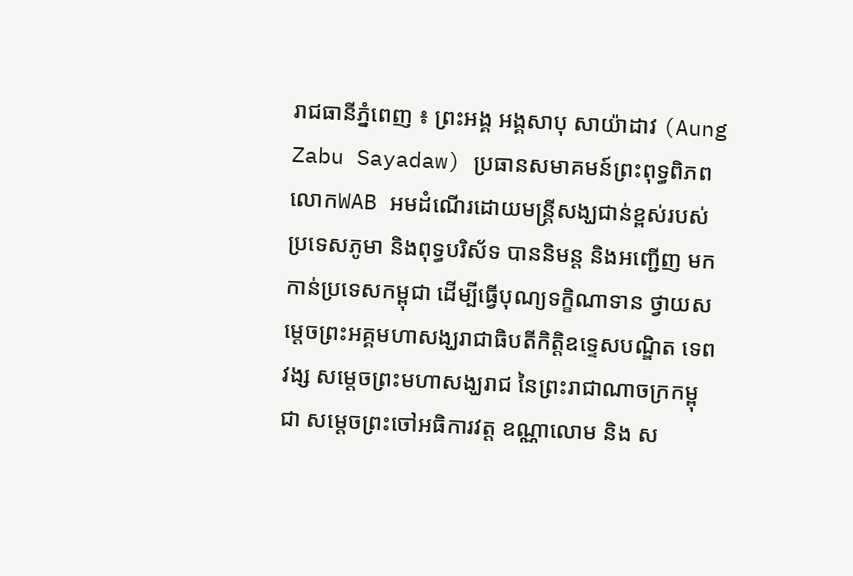រាជធានីភ្នំពេញ ៖ ព្រះអង្គ អង្គសាបុ សាយ៉ាដាវ (Aung Zabu Sayadaw) ប្រធានសមាគមន៍ព្រះពុទ្ធពិភពលោកWAB អមដំណើរដោយមន្ត្រីសង្ឃជាន់ខ្ពស់របស់ប្រទេសភូមា និងពុទ្ធបរិស័ទ បាននិមន្ត និងអញ្ជើញ មកកាន់ប្រទេសកម្ពុជា ដើម្បីធ្វើបុណ្យទក្ខិណាទាន ថ្វាយសម្តេចព្រះអគ្គមហាសង្ឃរាជាធិបតីកិត្តិឧទ្ទេសបណ្ឌិត ទេព វង្ស សម្តេចព្រះមហាសង្ឃរាជ នៃព្រះរាជាណាចក្រកម្ពុជា សម្តេចព្រះចៅអធិការវត្ត ឧណ្ណាលោម និង ស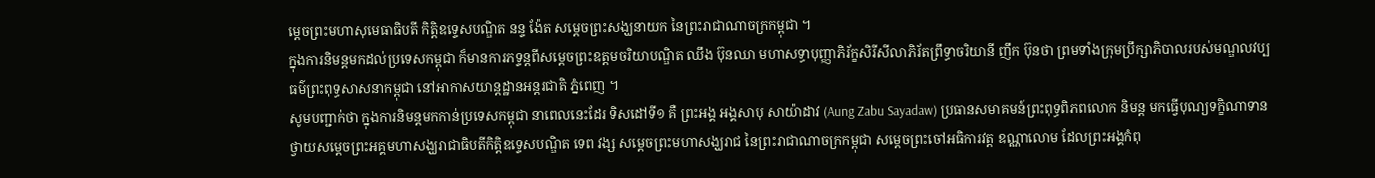ម្តេចព្រះមហាសុមេធាធិបតី កិត្តិឧទ្ទេសបណ្ឌិត នន្ទ ង៉ែត សម្តេចព្រះសង្ឃនាយក នៃព្រះរាជាណាចក្រកម្ពុជា ។
ក្នុងការនិមន្តមកដល់ប្រទេសកម្ពុជា ក៏មានការភទ្ទន្តពីសម្តេចព្រះឧត្តមចរិយាបណ្ឌិត ឈឹង ប៊ុនឈា មហាសទ្ធាបុញ្ញាភិរ័ក្ខសិរីសីលាភិរ័តព្រឹទ្ធាចរិយានី ញឹក ប៊ុនថា ព្រមទាំងក្រុមប្រឹក្សាភិបាលរបស់មណ្ឌលវប្បធម៌ព្រះពុទ្ធសាសនាកម្ពុជា នៅអាកាសយាន្តដ្ឋានអន្តរជាតិ ភ្នំពេញ ។
សូមបញ្ជាក់ថា ក្នុងការនិមន្តមកកាន់ប្រទេសកម្ពុជា នាពេលនេះដែរ ទិសដៅទី១ គឺ ព្រះអង្គ អង្គសាបុ សាយ៉ាដាវ (Aung Zabu Sayadaw) ប្រធានសមាគមន៍ព្រះពុទ្ធពិភពលោក និមន្ត មកធ្វើបុណ្យទក្ខិណាទាន ថ្វាយសម្តេចព្រះអគ្គមហាសង្ឃរាជាធិបតីកិត្តិឧទ្ទេសបណ្ឌិត ទេព វង្ស សម្តេចព្រះមហាសង្ឃរាជ នៃព្រះរាជាណាចក្រកម្ពុជា សម្តេចព្រះចៅអធិការវត្ត ឧណ្ណាលោម ដែលព្រះអង្គកំពុ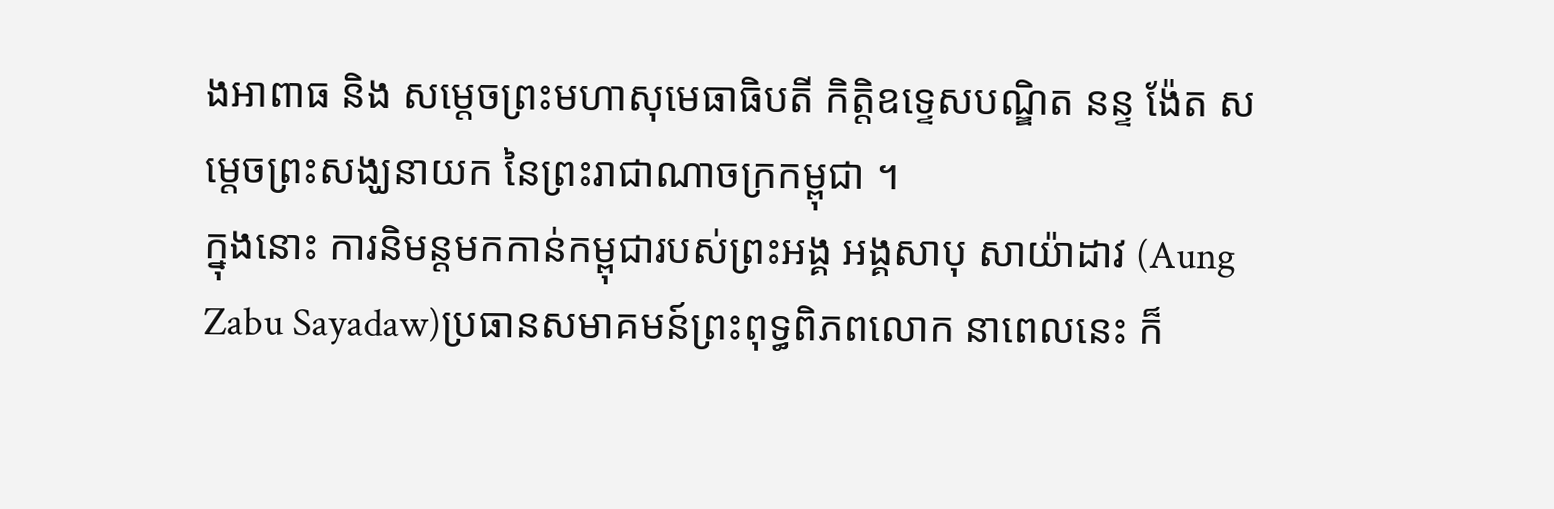ងអាពាធ និង សម្តេចព្រះមហាសុមេធាធិបតី កិត្តិឧទ្ទេសបណ្ឌិត នន្ទ ង៉ែត សម្តេចព្រះសង្ឃនាយក នៃព្រះរាជាណាចក្រកម្ពុជា ។
ក្នុងនោះ ការនិមន្តមកកាន់កម្ពុជារបស់ព្រះអង្គ អង្គសាបុ សាយ៉ាដាវ (Aung Zabu Sayadaw)ប្រធានសមាគមន៍ព្រះពុទ្ធពិភពលោក នាពេលនេះ ក៏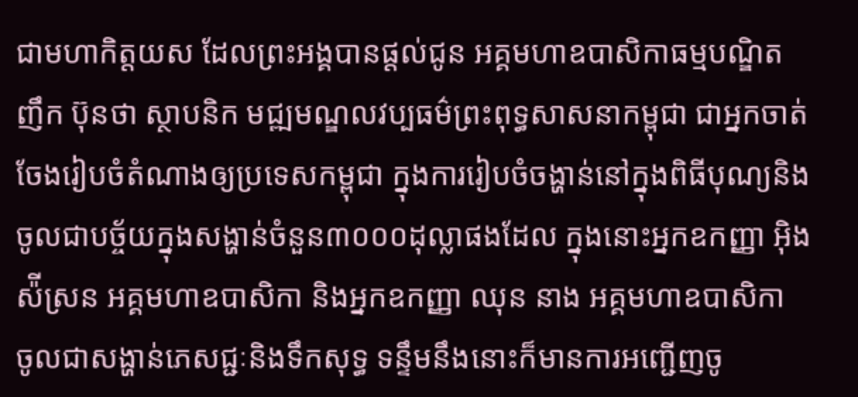ជាមហាកិត្តយស ដែលព្រះអង្គបានផ្តល់ជូន អគ្គមហាឧបាសិកាធម្មបណ្ឌិត ញឹក ប៊ុនថា ស្ថាបនិក មជ្ឍមណ្ឌលវប្បធម៌ព្រះពុទ្ធសាសនាកម្ពុជា ជាអ្នកចាត់ចែងរៀបចំតំណាងឲ្យប្រទេសកម្ពុជា ក្នុងការរៀបចំចង្ហាន់នៅក្នុងពិធីបុណ្យនិងចូលជាបច្ច័យក្នុងសង្ហាន់ចំនួន៣០០០ដុល្លាផងដែល ក្នុងនោះអ្នកឧកញ្ញា អ៊ិង ស៉ីស្រន អគ្គមហាឧបាសិកា និងអ្នកឧកញ្ញា ឈុន នាង អគ្គមហាឧបាសិកា ចូលជាសង្ហាន់ភេសជ្ជៈនិងទឹកសុទ្ធ ទន្ទឹមនឹងនោះក៏មានការអញ្ជើញចូ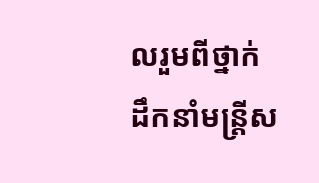លរួមពីថ្នាក់ដឹកនាំមន្ត្រីស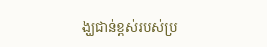ង្ឃជាន់ខ្ពស់របស់ប្រ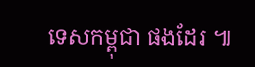ទេសកម្ពុជា ផងដែរ ៕